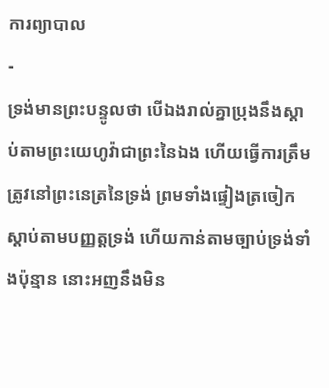ការព្យាបាល
-
ទ្រង់មានព្រះបន្ទូលថា បើឯងរាល់គ្នាប្រុងនឹងស្តាប់តាមព្រះយេហូវ៉ាជាព្រះនៃឯង ហើយធ្វើការត្រឹមត្រូវនៅព្រះនេត្រនៃទ្រង់ ព្រមទាំងផ្ទៀងត្រចៀកស្តាប់តាមបញ្ញត្តទ្រង់ ហើយកាន់តាមច្បាប់ទ្រង់ទាំងប៉ុន្មាន នោះអញនឹងមិន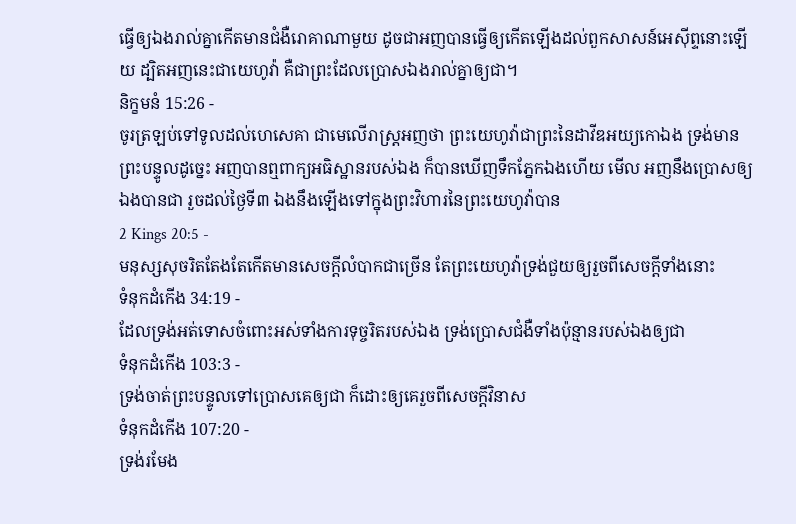ធ្វើឲ្យឯងរាល់គ្នាកើតមានជំងឺរោគាណាមួយ ដូចជាអញបានធ្វើឲ្យកើតឡើងដល់ពួកសាសន៍អេស៊ីព្ទនោះឡើយ ដ្បិតអញនេះជាយេហូវ៉ា គឺជាព្រះដែលប្រោសឯងរាល់គ្នាឲ្យជា។
និក្ខមនំ 15:26 -
ចូរត្រឡប់ទៅទូលដល់ហេសេគា ជាមេលើរាស្ត្រអញថា ព្រះយេហូវ៉ាជាព្រះនៃដាវីឌអយ្យកោឯង ទ្រង់មានព្រះបន្ទូលដូច្នេះ អញបានឮពាក្យអធិស្ឋានរបស់ឯង ក៏បានឃើញទឹកភ្នែកឯងហើយ មើល អញនឹងប្រោសឲ្យឯងបានជា រួចដល់ថ្ងៃទី៣ ឯងនឹងឡើងទៅក្នុងព្រះវិហារនៃព្រះយេហូវ៉ាបាន
2 Kings 20:5 -
មនុស្សសុចរិតតែងតែកើតមានសេចក្ដីលំបាកជាច្រើន តែព្រះយេហូវ៉ាទ្រង់ជួយឲ្យរួចពីសេចក្ដីទាំងនោះ
ទំនុកដំកើង 34:19 -
ដែលទ្រង់អត់ទោសចំពោះអស់ទាំងការទុច្ចរិតរបស់ឯង ទ្រង់ប្រោសជំងឺទាំងប៉ុន្មានរបស់ឯងឲ្យជា
ទំនុកដំកើង 103:3 -
ទ្រង់ចាត់ព្រះបន្ទូលទៅប្រោសគេឲ្យជា ក៏ដោះឲ្យគេរួចពីសេចក្ដីវិនាស
ទំនុកដំកើង 107:20 -
ទ្រង់រមែង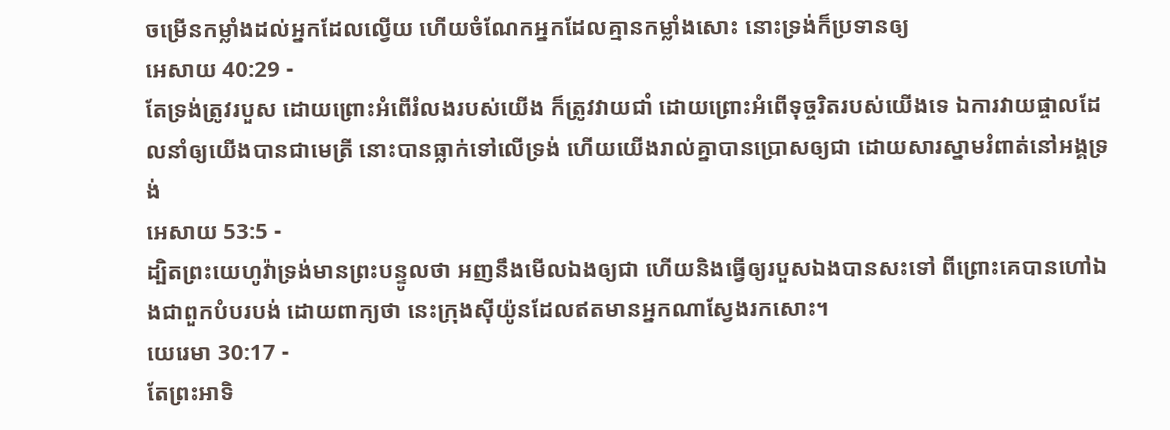ចម្រើនកម្លាំងដល់អ្នកដែលល្វើយ ហើយចំណែកអ្នកដែលគ្មានកម្លាំងសោះ នោះទ្រង់ក៏ប្រទានឲ្យ
អេសាយ 40:29 -
តែទ្រង់ត្រូវរបួស ដោយព្រោះអំពើរំលងរបស់យើង ក៏ត្រូវវាយជាំ ដោយព្រោះអំពើទុច្ចរិតរបស់យើងទេ ឯការវាយផ្ចាលដែលនាំឲ្យយើងបានជាមេត្រី នោះបានធ្លាក់ទៅលើទ្រង់ ហើយយើងរាល់គ្នាបានប្រោសឲ្យជា ដោយសារស្នាមរំពាត់នៅអង្គទ្រង់
អេសាយ 53:5 -
ដ្បិតព្រះយេហូវ៉ាទ្រង់មានព្រះបន្ទូលថា អញនឹងមើលឯងឲ្យជា ហើយនិងធ្វើឲ្យរបួសឯងបានសះទៅ ពីព្រោះគេបានហៅឯងជាពួកបំបរបង់ ដោយពាក្យថា នេះក្រុងស៊ីយ៉ូនដែលឥតមានអ្នកណាស្វែងរកសោះ។
យេរេមា 30:17 -
តែព្រះអាទិ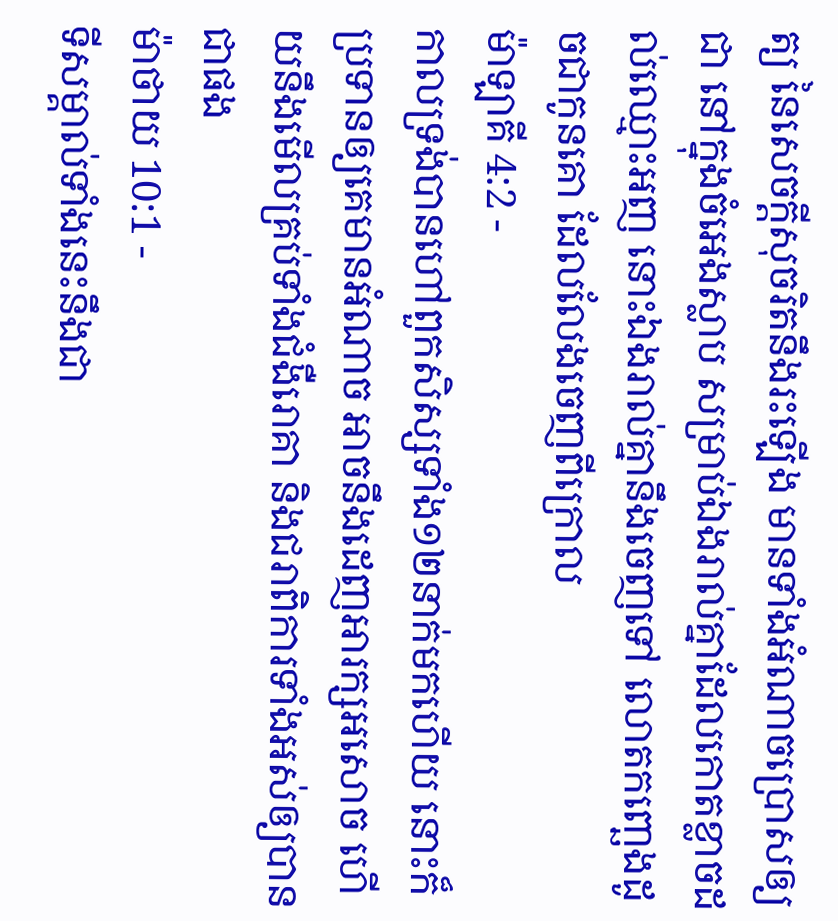ត្យ នៃសេចក្ដីសុចរិតនឹងរះឡើង មានទាំងអំណាចប្រោសឲ្យជា នៅក្នុងចំអេងស្លាប សម្រាប់ឯងរាល់គ្នាដែលកោតខ្លាចដល់ឈ្មោះអញ នោះឯងរាល់គ្នានឹងចេញទៅ លោតកញ្ឆេងដូចជាកូនគោ ដែលលែងចេញពីក្រោល
ម៉ាឡាគី 4:2 -
កាលទ្រង់បានហៅពួកសិស្សទាំង១២នាក់មកហើយ នោះក៏ប្រទានឲ្យគេមានអំណាច អាចនឹងដេញអារក្សអសោច ហើយនឹងមើលគ្រប់ទាំងជំងឺរោគា និងជរាពិការទាំងអស់ឲ្យបានជាផង
ម៉ាថាយ 10:1 -
ទីសម្គាល់ទាំងនេះនឹងជា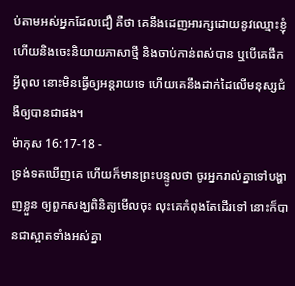ប់តាមអស់អ្នកដែលជឿ គឺថា គេនឹងដេញអារក្សដោយនូវឈ្មោះខ្ញុំ ហើយនិងចេះនិយាយភាសាថ្មី និងចាប់កាន់ពស់បាន ឬបើគេផឹកអ្វីពុល នោះមិនធ្វើឲ្យអន្តរាយទេ ហើយគេនឹងដាក់ដៃលើមនុស្សជំងឺឲ្យបានជាផង។
ម៉ាកុស 16:17-18 -
ទ្រង់ទតឃើញគេ ហើយក៏មានព្រះបន្ទូលថា ចូរអ្នករាល់គ្នាទៅបង្ហាញខ្លួន ឲ្យពួកសង្ឃពិនិត្យមើលចុះ លុះគេកំពុងតែដើរទៅ នោះក៏បានជាស្អាតទាំងអស់គ្នា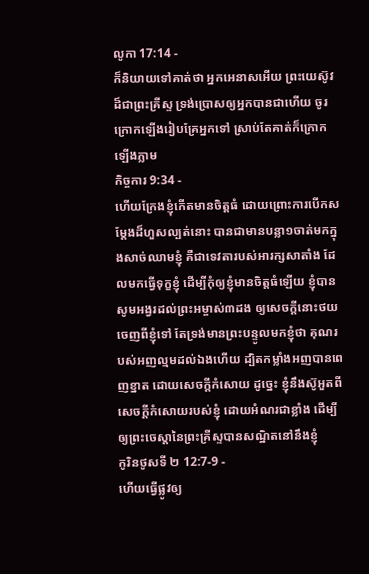លូកា 17:14 -
ក៏និយាយទៅគាត់ថា អ្នកអេនាសអើយ ព្រះយេស៊ូវដ៏ជាព្រះគ្រីស្ទ ទ្រង់ប្រោសឲ្យអ្នកបានជាហើយ ចូរក្រោកឡើងរៀបគ្រែអ្នកទៅ ស្រាប់តែគាត់ក៏ក្រោកឡើងភ្លាម
កិច្ចការ 9:34 -
ហើយក្រែងខ្ញុំកើតមានចិត្តធំ ដោយព្រោះការបើកសម្ដែងដ៏ហួសល្បត់នោះ បានជាមានបន្លា១ចាត់មកក្នុងសាច់ឈាមខ្ញុំ គឺជាទេវតារបស់អារក្សសាតាំង ដែលមកធ្វើទុក្ខខ្ញុំ ដើម្បីកុំឲ្យខ្ញុំមានចិត្តធំឡើយ ខ្ញុំបានសូមអង្វរដល់ព្រះអម្ចាស់៣ដង ឲ្យសេចក្ដីនោះថយចេញពីខ្ញុំទៅ តែទ្រង់មានព្រះបន្ទូលមកខ្ញុំថា គុណរបស់អញល្មមដល់ឯងហើយ ដ្បិតកម្លាំងអញបានពេញខ្នាត ដោយសេចក្ដីកំសោយ ដូច្នេះ ខ្ញុំនឹងស៊ូអួតពីសេចក្ដីកំសោយរបស់ខ្ញុំ ដោយអំណរជាខ្លាំង ដើម្បីឲ្យព្រះចេស្តានៃព្រះគ្រីស្ទបានសណ្ឋិតនៅនឹងខ្ញុំ
កូរិនថូសទី ២ 12:7-9 -
ហើយធ្វើផ្លូវឲ្យ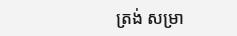ត្រង់ សម្រា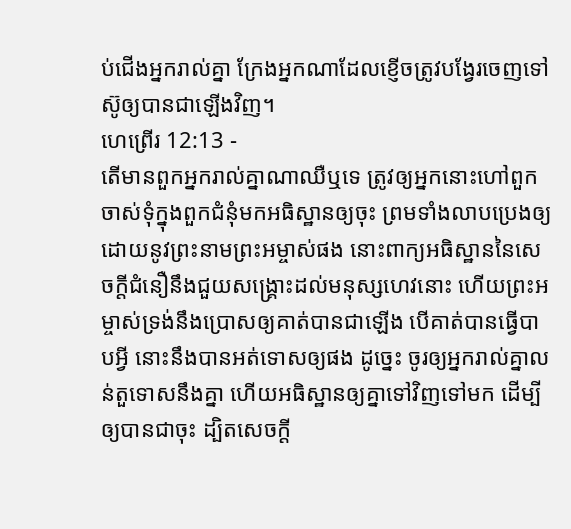ប់ជើងអ្នករាល់គ្នា ក្រែងអ្នកណាដែលខ្ញើចត្រូវបង្វែរចេញទៅ ស៊ូឲ្យបានជាឡើងវិញ។
ហេព្រើរ 12:13 -
តើមានពួកអ្នករាល់គ្នាណាឈឺឬទេ ត្រូវឲ្យអ្នកនោះហៅពួកចាស់ទុំក្នុងពួកជំនុំមកអធិស្ឋានឲ្យចុះ ព្រមទាំងលាបប្រេងឲ្យ ដោយនូវព្រះនាមព្រះអម្ចាស់ផង នោះពាក្យអធិស្ឋាននៃសេចក្ដីជំនឿនឹងជួយសង្គ្រោះដល់មនុស្សហេវនោះ ហើយព្រះអម្ចាស់ទ្រង់នឹងប្រោសឲ្យគាត់បានជាឡើង បើគាត់បានធ្វើបាបអ្វី នោះនឹងបានអត់ទោសឲ្យផង ដូច្នេះ ចូរឲ្យអ្នករាល់គ្នាលន់តួទោសនឹងគ្នា ហើយអធិស្ឋានឲ្យគ្នាទៅវិញទៅមក ដើម្បីឲ្យបានជាចុះ ដ្បិតសេចក្ដី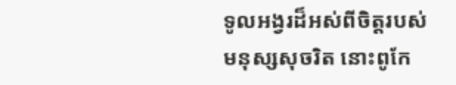ទូលអង្វរដ៏អស់ពីចិត្តរបស់មនុស្សសុចរិត នោះពូកែ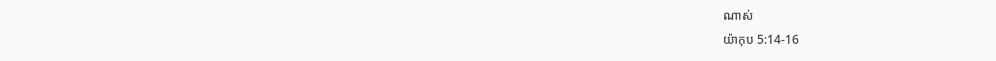ណាស់
យ៉ាកុប 5:14-16